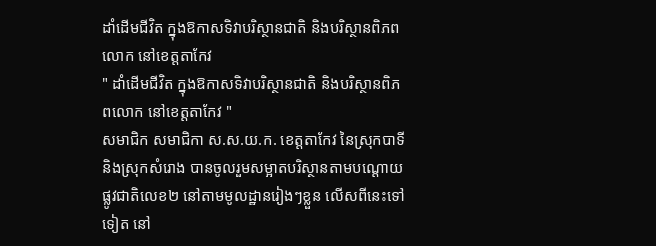ដាំដើមជីវិត ក្នុងឱកាសទិវាបរិស្ថានជាតិ និងបរិស្ថានពិភពលោក នៅខេត្តតាកែវ
" ដាំដើមជីវិត ក្នុងឱកាសទិវាបរិស្ថានជាតិ និងបរិស្ថានពិភពលោក នៅខេត្តតាកែវ "
សមាជិក សមាជិកា ស.ស.យ.ក. ខេត្តតាកែវ នៃស្រុកបាទី និងស្រុកសំរោង បានចូលរួមសម្អាតបរិស្ថានតាមបណ្ដោយផ្លូវជាតិលេខ២ នៅតាមមូលដ្ឋានរៀងៗខ្លួន លើសពីនេះទៅទៀត នៅ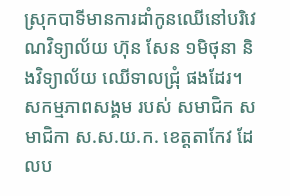ស្រុកបាទីមានការដាំកូនឈើនៅបរិវេណវិទ្យាល័យ ហ៊ុន សែន ១មិថុនា និងវិទ្យាល័យ ឈើទាលជ្រុំ ផងដែរ។
សកម្មភាពសង្គម របស់ សមាជិក សមាជិកា ស.ស.យ.ក. ខេត្តតាកែវ ដែលប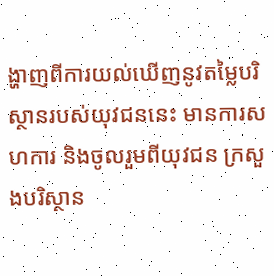ង្ហាញពីការយល់ឃើញនូវតម្លៃបរិស្ថានរបស់យុវជននេះ មានការសហការ និងចូលរួមពីយុវជន ក្រសួងបរិស្ថាន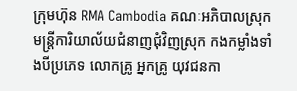ក្រុមហ៊ុន RMA Cambodia គណៈអភិបាលស្រុក មន្រ្តីការិយាល័យជំនាញជុំវិញស្រុក កងកម្លាំងទាំងបីប្រភេទ លោកគ្រូ អ្នកគ្រូ យុវជនកា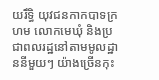យរឹទ្ធិ យុវជនកាកបាទក្រហម លោកមេឃុំ និងប្រជាពលរដ្ឋនៅតាមមូលដ្ឋាននីមួយៗ យ៉ាងច្រើនកុះ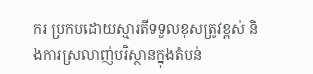ករ ប្រកបដោយស្មារតីទទួលខុសត្រូវខ្ពស់ និងការស្រលាញ់បរិស្ថានក្នុងតំបន់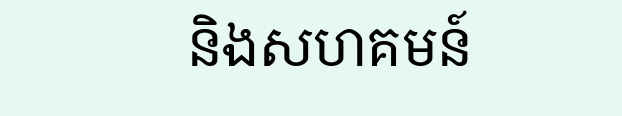និងសហគមន៍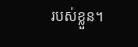របស់ខ្លួន។